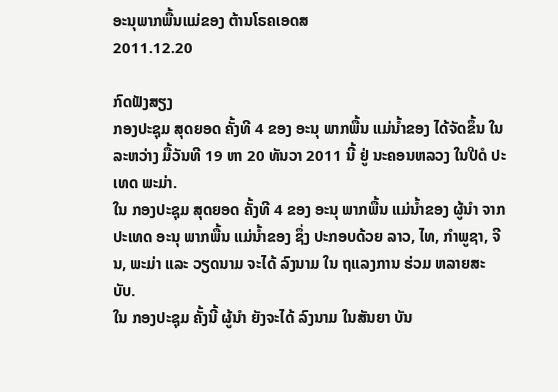ອະນຸພາກພື້ນແມ່ຂອງ ຕ້ານໂຣຄເອດສ
2011.12.20

ກົດຟັງສຽງ
ກອງປະຊຸມ ສຸດຍອດ ຄັ້ງທີ 4 ຂອງ ອະນຸ ພາກພື້ນ ແມ່ນໍ້າຂອງ ໄດ້ຈັດຂຶ້ນ ໃນລະຫວ່າງ ມື້ວັນທີ 19 ຫາ 20 ທັນວາ 2011 ນີ້ ຢູ່ ນະຄອນຫລວງ ໃນປີດໍ ປະເທດ ພະມ່າ.
ໃນ ກອງປະຊຸມ ສຸດຍອດ ຄັ້ງທີ 4 ຂອງ ອະນຸ ພາກພື້ນ ແມ່ນໍ້າຂອງ ຜູ້ນໍາ ຈາກ ປະເທດ ອະນຸ ພາກພື້ນ ແມ່ນໍ້າຂອງ ຊຶ່ງ ປະກອບດ້ວຍ ລາວ, ໄທ, ກໍາພູຊາ, ຈີນ, ພະມ່າ ແລະ ວຽດນາມ ຈະໄດ້ ລົງນາມ ໃນ ຖແລງການ ຮ່ວມ ຫລາຍສະບັບ.
ໃນ ກອງປະຊຸມ ຄັ້ງນີ້ ຜູ້ນໍາ ຍັງຈະໄດ້ ລົງນາມ ໃນສັນຍາ ບັນ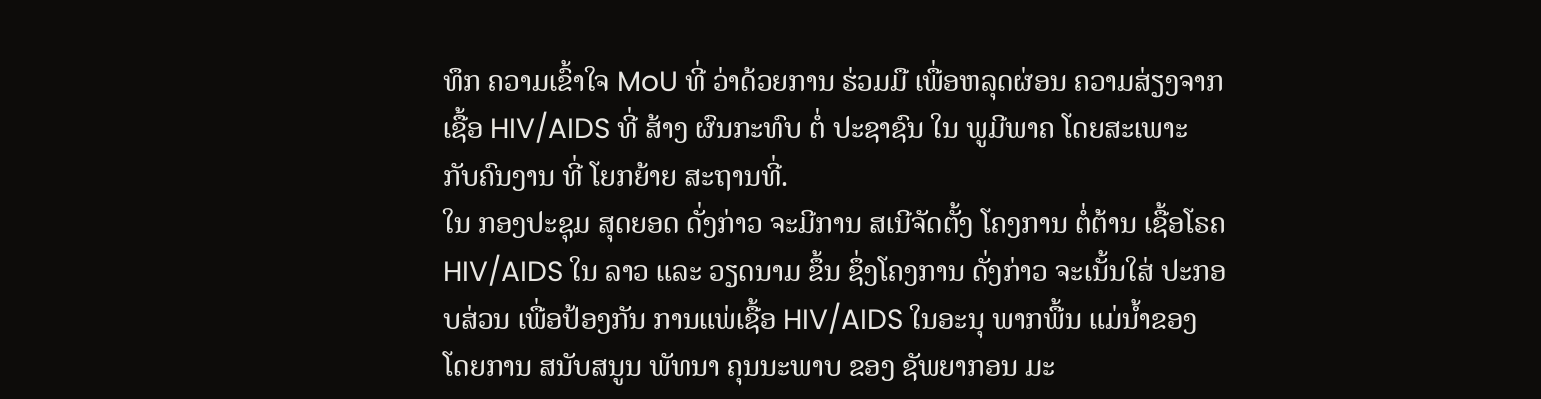ທຶກ ຄວາມເຂົ້າໃຈ MoU ທີ່ ວ່າດ້ວຍການ ຮ່ວມມື ເພື່ອຫລຸດຜ່ອນ ຄວາມສ່ຽງຈາກ ເຊື້ອ HIV/AIDS ທີ່ ສ້າງ ຜົນກະທົບ ຕໍ່ ປະຊາຊົນ ໃນ ພູມີພາຄ ໂດຍສະເພາະ ກັບຄົນງານ ທີ່ ໂຍກຍ້າຍ ສະຖານທີ່.
ໃນ ກອງປະຊຸມ ສຸດຍອດ ດັ່ງກ່າວ ຈະມີການ ສເນີຈັດຕັ້ງ ໂຄງການ ຕໍ່ຕ້ານ ເຊື້ອໂຣຄ HIV/AIDS ໃນ ລາວ ແລະ ວຽດນາມ ຂຶ້ນ ຊຶ່ງໂຄງການ ດັ່ງກ່າວ ຈະເນັ້ນໃສ່ ປະກອບສ່ວນ ເພື່ອປ້ອງກັນ ການແພ່ເຊື້ອ HIV/AIDS ໃນອະນຸ ພາກພື້ນ ແມ່ນໍ້າຂອງ ໂດຍການ ສນັບສນູນ ພັທນາ ຄຸນນະພາບ ຂອງ ຊັພຍາກອນ ມະ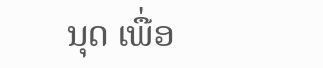ນຸດ ເພື່ອ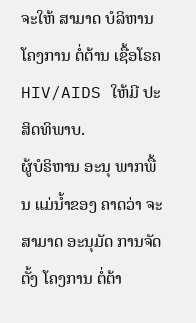ຈະໃຫ້ ສາມາດ ບໍລິຫານ ໂຄງການ ຕໍ່ຕ້ານ ເຊື້ອໂຣຄ HIV/AIDS ໃຫ້ມີ ປະສິດທິພາບ.
ຜູ້ບໍຣິຫານ ອະນຸ ພາກພື້ນ ແມ່ນໍ້າຂອງ ຄາດວ່າ ຈະສາມາດ ອະນຸມັດ ການຈັດຕັ້ງ ໂຄງການ ຕໍ່ຕ້າ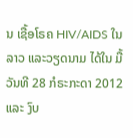ນ ເຊື້ອໂຣຄ HIV/AIDS ໃນ ລາວ ແລະວຽດນາມ ໄດ້ໃນ ມື້ວັນທີ 28 ກໍຣະກະດາ 2012 ແລະ ງົບ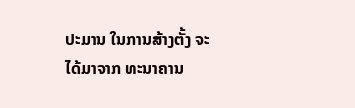ປະມານ ໃນການສ້າງຕັ້ງ ຈະໄດ້ມາຈາກ ທະນາຄານ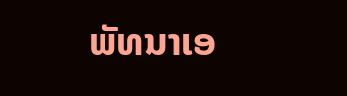ພັທນາເອ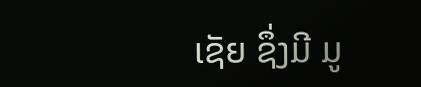ເຊັຍ ຊຶ່ງມີ ມູ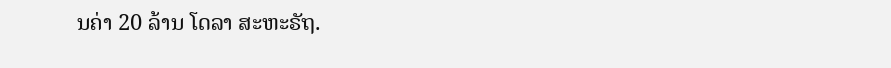ນຄ່າ 20 ລ້ານ ໂດລາ ສະຫະຣັຖ.